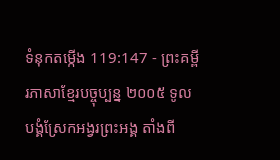ទំនុកតម្កើង 119:147 - ព្រះគម្ពីរភាសាខ្មែរបច្ចុប្បន្ន ២០០៥ ទូលបង្គំស្រែកអង្វរព្រះអង្គ តាំងពី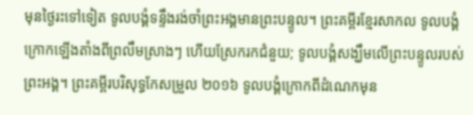មុនថ្ងៃរះទៅទៀត ទូលបង្គំទន្ទឹងរង់ចាំព្រះអង្គមានព្រះបន្ទូល។ ព្រះគម្ពីរខ្មែរសាកល ទូលបង្គំក្រោកឡើងតាំងពីព្រលឹមស្រាងៗ ហើយស្រែករកជំនួយ; ទូលបង្គំសង្ឃឹមលើព្រះបន្ទូលរបស់ព្រះអង្គ។ ព្រះគម្ពីរបរិសុទ្ធកែសម្រួល ២០១៦ ទូលបង្គំក្រោកពីដំណេកមុន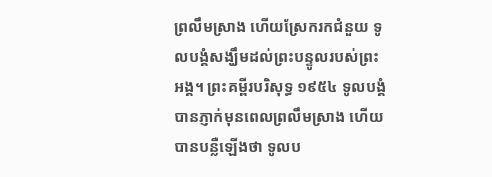ព្រលឹមស្រាង ហើយស្រែករកជំនួយ ទូលបង្គំសង្ឃឹមដល់ព្រះបន្ទូលរបស់ព្រះអង្គ។ ព្រះគម្ពីរបរិសុទ្ធ ១៩៥៤ ទូលបង្គំបានភ្ញាក់មុនពេលព្រលឹមស្រាង ហើយបានបន្លឺឡើងថា ទូលប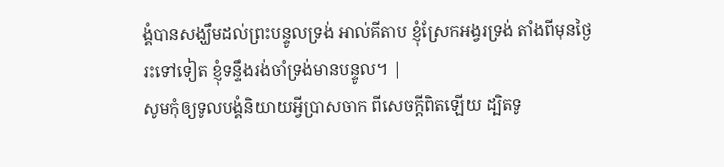ង្គំបានសង្ឃឹមដល់ព្រះបន្ទូលទ្រង់ អាល់គីតាប ខ្ញុំស្រែកអង្វរទ្រង់ តាំងពីមុនថ្ងៃរះទៅទៀត ខ្ញុំទន្ទឹងរង់ចាំទ្រង់មានបន្ទូល។ |
សូមកុំឲ្យទូលបង្គំនិយាយអ្វីប្រាសចាក ពីសេចក្ដីពិតឡើយ ដ្បិតទូ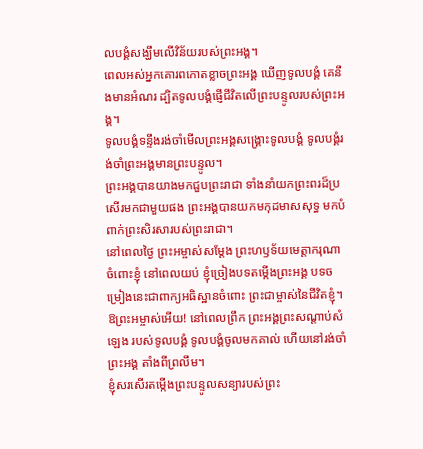លបង្គំសង្ឃឹមលើវិន័យរបស់ព្រះអង្គ។
ពេលអស់អ្នកគោរពកោតខ្លាចព្រះអង្គ ឃើញទូលបង្គំ គេនឹងមានអំណរ ដ្បិតទូលបង្គំផ្ញើជីវិតលើព្រះបន្ទូលរបស់ព្រះអង្គ។
ទូលបង្គំទន្ទឹងរង់ចាំមើលព្រះអង្គសង្គ្រោះទូលបង្គំ ទូលបង្គំរង់ចាំព្រះអង្គមានព្រះបន្ទូល។
ព្រះអង្គបានយាងមកជួបព្រះរាជា ទាំងនាំយកព្រះពរដ៏ប្រសើរមកជាមួយផង ព្រះអង្គបានយកមកុដមាសសុទ្ធ មកបំពាក់ព្រះសិរសារបស់ព្រះរាជា។
នៅពេលថ្ងៃ ព្រះអម្ចាស់សម្តែង ព្រះហឫទ័យមេត្តាករុណាចំពោះខ្ញុំ នៅពេលយប់ ខ្ញុំច្រៀងបទតម្កើងព្រះអង្គ បទចម្រៀងនេះជាពាក្យអធិស្ឋានចំពោះ ព្រះជាម្ចាស់នៃជីវិតខ្ញុំ។
ឱព្រះអម្ចាស់អើយ! នៅពេលព្រឹក ព្រះអង្គព្រះសណ្ដាប់សំឡេង របស់ទូលបង្គំ ទូលបង្គំចូលមកគាល់ ហើយនៅរង់ចាំព្រះអង្គ តាំងពីព្រលឹម។
ខ្ញុំសរសើរតម្កើងព្រះបន្ទូលសន្យារបស់ព្រះ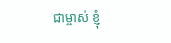ជាម្ចាស់ ខ្ញុំ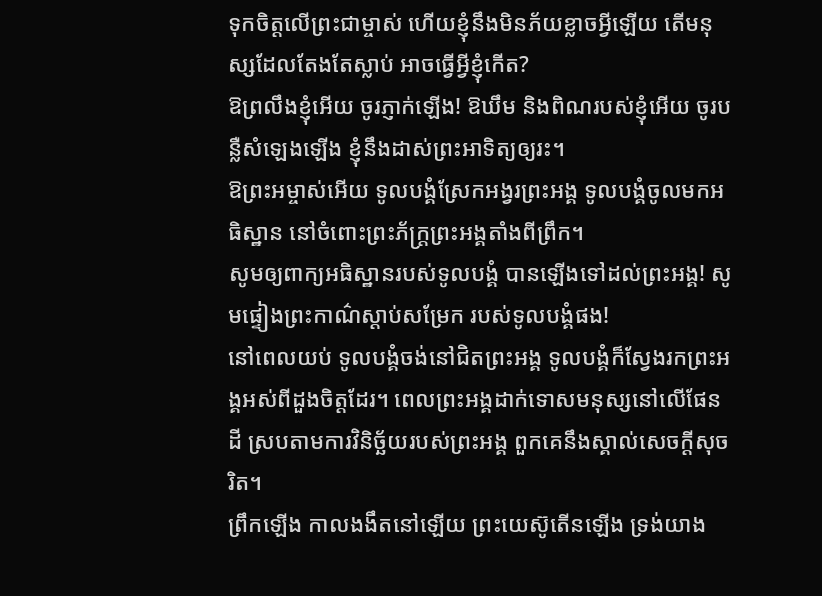ទុកចិត្តលើព្រះជាម្ចាស់ ហើយខ្ញុំនឹងមិនភ័យខ្លាចអ្វីឡើយ តើមនុស្សដែលតែងតែស្លាប់ អាចធ្វើអ្វីខ្ញុំកើត?
ឱព្រលឹងខ្ញុំអើយ ចូរភ្ញាក់ឡើង! ឱឃឹម និងពិណរបស់ខ្ញុំអើយ ចូរបន្លឺសំឡេងឡើង ខ្ញុំនឹងដាស់ព្រះអាទិត្យឲ្យរះ។
ឱព្រះអម្ចាស់អើយ ទូលបង្គំស្រែកអង្វរព្រះអង្គ ទូលបង្គំចូលមកអធិស្ឋាន នៅចំពោះព្រះភ័ក្ត្រព្រះអង្គតាំងពីព្រឹក។
សូមឲ្យពាក្យអធិស្ឋានរបស់ទូលបង្គំ បានឡើងទៅដល់ព្រះអង្គ! សូមផ្ទៀងព្រះកាណ៌ស្ដាប់សម្រែក របស់ទូលបង្គំផង!
នៅពេលយប់ ទូលបង្គំចង់នៅជិតព្រះអង្គ ទូលបង្គំក៏ស្វែងរកព្រះអង្គអស់ពីដួងចិត្តដែរ។ ពេលព្រះអង្គដាក់ទោសមនុស្សនៅលើផែនដី ស្របតាមការវិនិច្ឆ័យរបស់ព្រះអង្គ ពួកគេនឹងស្គាល់សេចក្ដីសុចរិត។
ព្រឹកឡើង កាលងងឹតនៅឡើយ ព្រះយេស៊ូតើនឡើង ទ្រង់យាង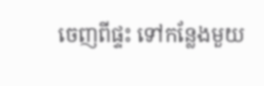ចេញពីផ្ទះ ទៅកន្លែងមួយ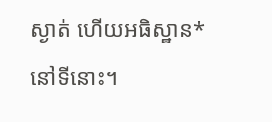ស្ងាត់ ហើយអធិស្ឋាន*នៅទីនោះ។